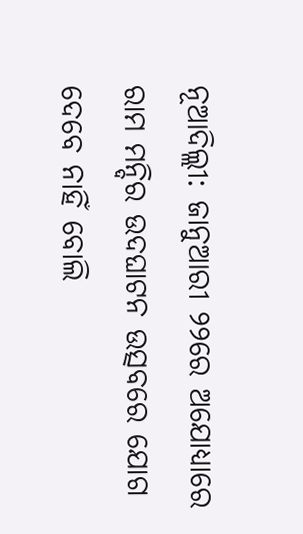ନୂଆଦିଲ୍ଲୀ: ଜାନୁଆରୀ ୨୨ରେ ଅଯୋଧ୍ୟାରେ ରାମ ମନ୍ଦିର ଉଦଘାଟନ ଉତ୍ସବରେ ଯୋଗ ଦେବେ ନାହିଁ ବୋଲି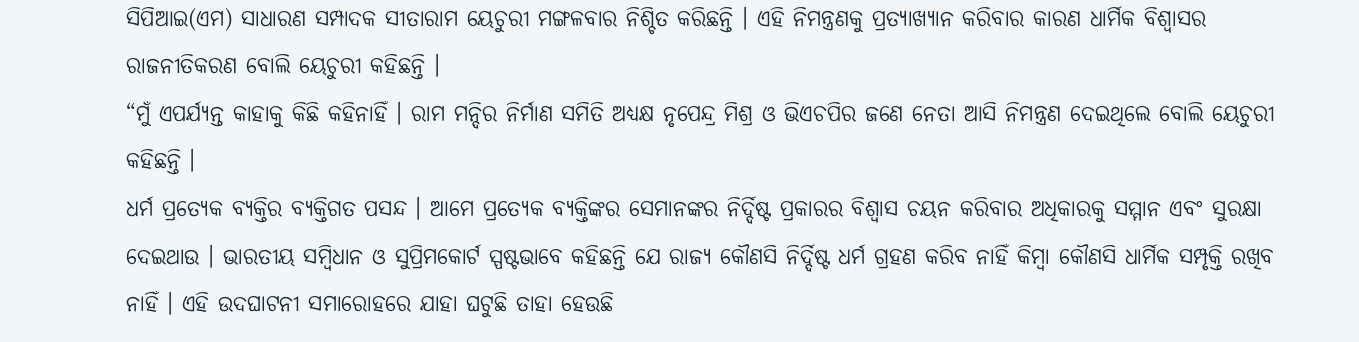ସିପିଆଇ(ଏମ) ସାଧାରଣ ସମ୍ପାଦକ ସୀତାରାମ ୟେଚୁରୀ ମଙ୍ଗଳବାର ନିଶ୍ଚିତ କରିଛନ୍ତି । ଏହି ନିମନ୍ତ୍ରଣକୁ ପ୍ରତ୍ୟାଖ୍ୟାନ କରିବାର କାରଣ ଧାର୍ମିକ ବିଶ୍ୱାସର ରାଜନୀତିକରଣ ବୋଲି ୟେଚୁରୀ କହିଛନ୍ତି ।
“ମୁଁ ଏପର୍ଯ୍ୟନ୍ତ କାହାକୁ କିଛି କହିନାହିଁ । ରାମ ମନ୍ଦିର ନିର୍ମାଣ ସମିତି ଅଧ୍ୟକ୍ଷ ନୃପେନ୍ଦ୍ର ମିଶ୍ର ଓ ଭିଏଚପିର ଜଣେ ନେତା ଆସି ନିମନ୍ତ୍ରଣ ଦେଇଥିଲେ ବୋଲି ୟେଚୁରୀ କହିଛନ୍ତି ।
ଧର୍ମ ପ୍ରତ୍ୟେକ ବ୍ୟକ୍ତିର ବ୍ୟକ୍ତିଗତ ପସନ୍ଦ । ଆମେ ପ୍ରତ୍ୟେକ ବ୍ୟକ୍ତିଙ୍କର ସେମାନଙ୍କର ନିର୍ଦ୍ଦିଷ୍ଟ ପ୍ରକାରର ବିଶ୍ୱାସ ଚୟନ କରିବାର ଅଧିକାରକୁ ସମ୍ମାନ ଏବଂ ସୁରକ୍ଷା ଦେଇଥାଉ । ଭାରତୀୟ ସମ୍ବିଧାନ ଓ ସୁପ୍ରିମକୋର୍ଟ ସ୍ପଷ୍ଟଭାବେ କହିଛନ୍ତି ଯେ ରାଜ୍ୟ କୌଣସି ନିର୍ଦ୍ଦିଷ୍ଟ ଧର୍ମ ଗ୍ରହଣ କରିବ ନାହିଁ କିମ୍ବା କୌଣସି ଧାର୍ମିକ ସମ୍ପୃକ୍ତି ରଖିବ ନାହିଁ । ଏହି ଉଦଘାଟନୀ ସମାରୋହରେ ଯାହା ଘଟୁଛି ତାହା ହେଉଛି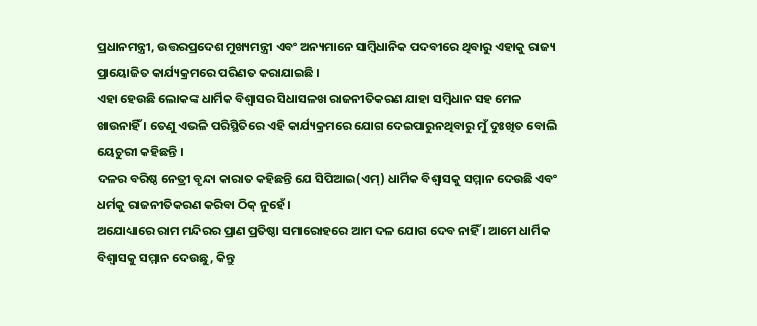ପ୍ରଧାନମନ୍ତ୍ରୀ, ଉତ୍ତରପ୍ରଦେଶ ମୁଖ୍ୟମନ୍ତ୍ରୀ ଏବଂ ଅନ୍ୟମାନେ ସାମ୍ବିଧାନିକ ପଦବୀରେ ଥିବାରୁ ଏହାକୁ ରାଜ୍ୟ ପ୍ରାୟୋଜିତ କାର୍ଯ୍ୟକ୍ରମରେ ପରିଣତ କରାଯାଇଛି ।
ଏହା ହେଉଛି ଲୋକଙ୍କ ଧାର୍ମିକ ବିଶ୍ୱାସର ସିଧାସଳଖ ରାଜନୀତିକରଣ ଯାହା ସମ୍ବିଧାନ ସହ ମେଳ ଖାଉନାହିଁ । ତେଣୁ ଏଭଳି ପରିସ୍ଥିତିରେ ଏହି କାର୍ଯ୍ୟକ୍ରମରେ ଯୋଗ ଦେଇପାରୁନଥିବାରୁ ମୁଁ ଦୁଃଖିତ ବୋଲି ୟେଚୁରୀ କହିଛନ୍ତି ।
ଦଳର ବରିଷ୍ଠ ନେତ୍ରୀ ବୃନ୍ଦା କାରାତ କହିଛନ୍ତି ଯେ ସିପିଆଇ(ଏମ୍) ଧାର୍ମିକ ବିଶ୍ୱାସକୁ ସମ୍ମାନ ଦେଉଛି ଏବଂ ଧର୍ମକୁ ରାଜନୀତିକରଣ କରିବା ଠିକ୍ ନୁହେଁ ।
ଅଯୋଧ୍ୟାରେ ରାମ ମନ୍ଦିରର ପ୍ରାଣ ପ୍ରତିଷ୍ଠା ସମାରୋହରେ ଆମ ଦଳ ଯୋଗ ଦେବ ନାହିଁ । ଆମେ ଧାର୍ମିକ ବିଶ୍ୱାସକୁ ସମ୍ମାନ ଦେଉଛୁ, କିନ୍ତୁ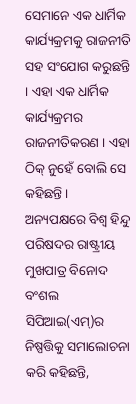ସେମାନେ ଏକ ଧାର୍ମିକ କାର୍ଯ୍ୟକ୍ରମକୁ ରାଜନୀତି ସହ ସଂଯୋଗ କରୁଛନ୍ତି । ଏହା ଏକ ଧାର୍ମିକ କାର୍ଯ୍ୟକ୍ରମର ରାଜନୀତିକରଣ । ଏହା ଠିକ୍ ନୁହେଁ ବୋଲି ସେ କହିଛନ୍ତି ।
ଅନ୍ୟପକ୍ଷରେ ବିଶ୍ୱ ହିନ୍ଦୁ ପରିଷଦର ରାଷ୍ଟ୍ରୀୟ ମୁଖପାତ୍ର ବିନୋଦ ବଂଶଲ ସିପିଆଇ(ଏମ୍)ର ନିଷ୍ପତ୍ତିକୁ ସମାଲୋଚନା କରି କହିଛନ୍ତି,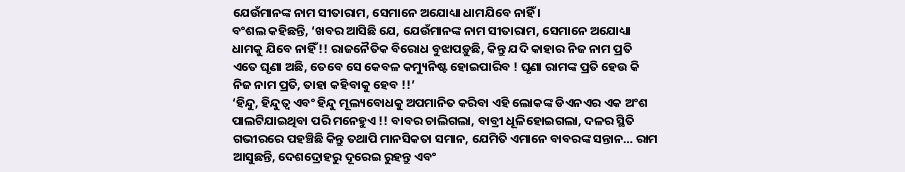ଯେଉଁମାନଙ୍କ ନାମ ସୀତାରାମ, ସେମାନେ ଅଯୋଧ୍ୟା ଧାମଯିବେ ନାହିଁ ।
ବଂଶଲ କହିଛନ୍ତି, ‘ଖବର ଆସିଛି ଯେ, ଯେଉଁମାନଙ୍କ ନାମ ସୀତାରାମ, ସେମାନେ ଅଯୋଧ୍ୟା ଧାମକୁ ଯିବେ ନାହିଁ !! ରାଜନୈତିକ ବିରୋଧ ବୁଝାପଡ଼ୁଛି, କିନ୍ତୁ ଯଦି କାହାର ନିଜ ନାମ ପ୍ରତି ଏତେ ଘୃଣା ଅଛି, ତେବେ ସେ କେବଳ କମ୍ୟୁନିଷ୍ଟ ହୋଇପାରିବ ! ଘୃଣା ରାମଙ୍କ ପ୍ରତି ହେଉ କି ନିଜ ନାମ ପ୍ରତି, ତାହା କହିବାକୁ ହେବ !!’
‘ହିନ୍ଦୁ, ହିନ୍ଦୁତ୍ୱ ଏବଂ ହିନ୍ଦୁ ମୂଲ୍ୟବୋଧକୁ ଅପମାନିତ କରିବା ଏହି ଲୋକଙ୍କ ଡିଏନଏର ଏକ ଅଂଶ ପାଲଟିଯାଇଥିବା ପରି ମନେହୁଏ !! ବାବର ଚାଲିଗଲା, ବାବ୍ରୀ ଧୂଳିହୋଇଗଲା, ଦଳର ସ୍ଥିତି ଗଭୀରରେ ପହଞ୍ଚିଛି କିନ୍ତୁ ତଥାପି ମାନସିକତା ସମାନ, ଯେମିତି ଏମାନେ ବାବରଙ୍କ ସନ୍ତାନ… ରାମ ଆସୁଛନ୍ତି, ଦେଶଦ୍ରୋହରୁ ଦୂରେଇ ରୁହନ୍ତୁ ଏବଂ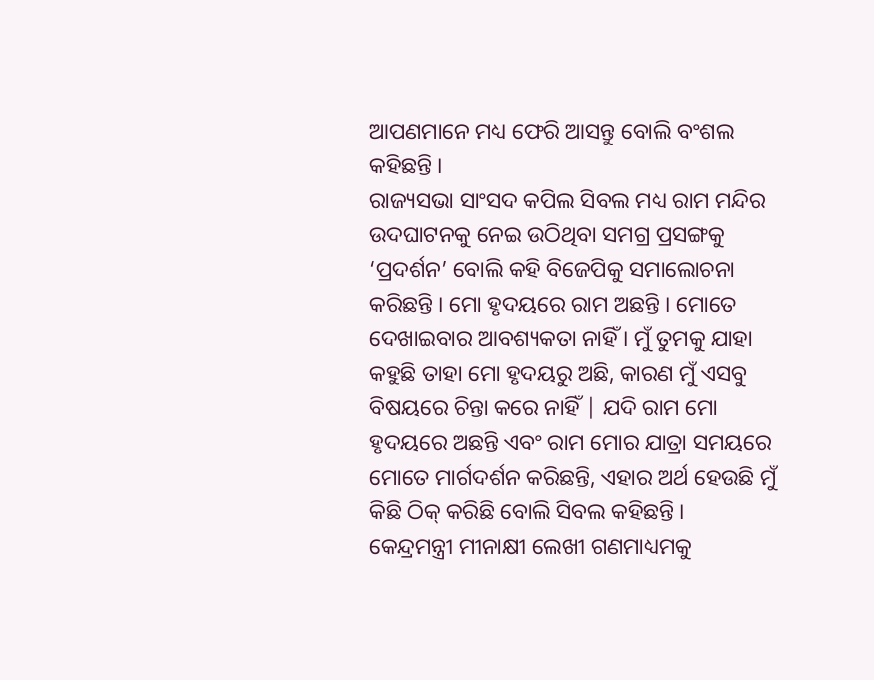ଆପଣମାନେ ମଧ୍ୟ ଫେରି ଆସନ୍ତୁ ବୋଲି ବଂଶଲ କହିଛନ୍ତି ।
ରାଜ୍ୟସଭା ସାଂସଦ କପିଲ ସିବଲ ମଧ୍ୟ ରାମ ମନ୍ଦିର ଉଦଘାଟନକୁ ନେଇ ଉଠିଥିବା ସମଗ୍ର ପ୍ରସଙ୍ଗକୁ ‘ପ୍ରଦର୍ଶନ’ ବୋଲି କହି ବିଜେପିକୁ ସମାଲୋଚନା କରିଛନ୍ତି । ମୋ ହୃଦୟରେ ରାମ ଅଛନ୍ତି । ମୋତେ ଦେଖାଇବାର ଆବଶ୍ୟକତା ନାହିଁ । ମୁଁ ତୁମକୁ ଯାହା କହୁଛି ତାହା ମୋ ହୃଦୟରୁ ଅଛି, କାରଣ ମୁଁ ଏସବୁ ବିଷୟରେ ଚିନ୍ତା କରେ ନାହିଁ | ଯଦି ରାମ ମୋ ହୃଦୟରେ ଅଛନ୍ତି ଏବଂ ରାମ ମୋର ଯାତ୍ରା ସମୟରେ ମୋତେ ମାର୍ଗଦର୍ଶନ କରିଛନ୍ତି, ଏହାର ଅର୍ଥ ହେଉଛି ମୁଁ କିଛି ଠିକ୍ କରିଛି ବୋଲି ସିବଲ କହିଛନ୍ତି ।
କେନ୍ଦ୍ରମନ୍ତ୍ରୀ ମୀନାକ୍ଷୀ ଲେଖୀ ଗଣମାଧ୍ୟମକୁ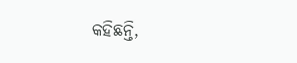କହିଛନ୍ତି,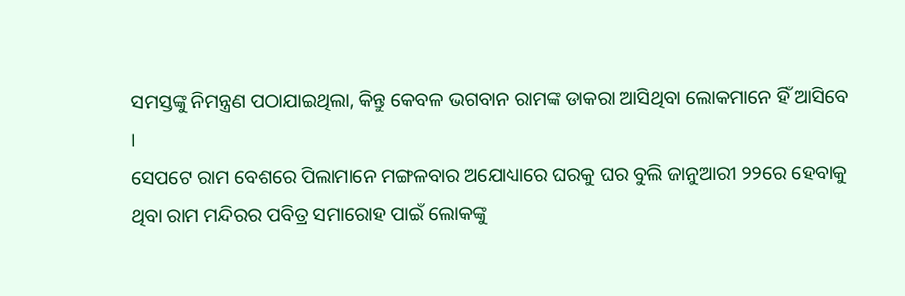ସମସ୍ତଙ୍କୁ ନିମନ୍ତ୍ରଣ ପଠାଯାଇଥିଲା, କିନ୍ତୁ କେବଳ ଭଗବାନ ରାମଙ୍କ ଡାକରା ଆସିଥିବା ଲୋକମାନେ ହିଁ ଆସିବେ ।
ସେପଟେ ରାମ ବେଶରେ ପିଲାମାନେ ମଙ୍ଗଳବାର ଅଯୋଧ୍ୟାରେ ଘରକୁ ଘର ବୁଲି ଜାନୁଆରୀ ୨୨ରେ ହେବାକୁ ଥିବା ରାମ ମନ୍ଦିରର ପବିତ୍ର ସମାରୋହ ପାଇଁ ଲୋକଙ୍କୁ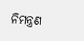ନିମନ୍ତ୍ରଣ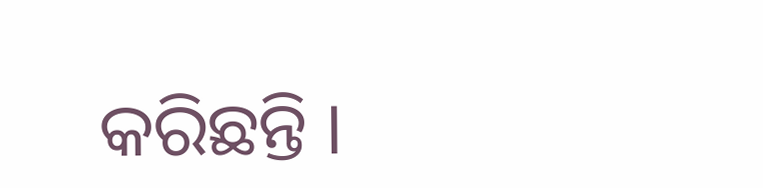କରିଛନ୍ତି ।